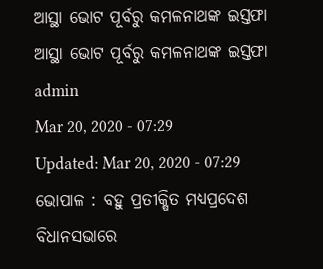ଆସ୍ଥା ଭୋଟ ପୂର୍ବରୁ କମଳନାଥଙ୍କ ଇସ୍ତଫା
ଆସ୍ଥା ଭୋଟ ପୂର୍ବରୁ କମଳନାଥଙ୍କ ଇସ୍ତଫା
admin
Mar 20, 2020 - 07:29
Updated: Mar 20, 2020 - 07:29
ଭୋପାଳ : ବହୁ ପ୍ରତୀକ୍ଷିତ ମଧ୍ୟପ୍ରଦେଶ ବିଧାନସଭାରେ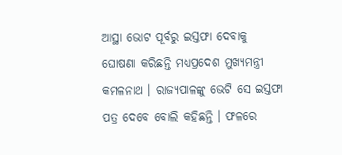ଆସ୍ଥା ଭୋଟ ପୂର୍ବରୁ ଇସ୍ତଫା ଦେବାକୁ ଘୋଷଣା କରିଛନ୍ତି ମଧ୍ୟପ୍ରଦେଶ ମୁଖ୍ୟମନ୍ତ୍ରୀ କମଳନାଥ । ରାଜ୍ୟପାଳଙ୍କୁ ଭେଟି ସେ ଇସ୍ତଫା ପତ୍ର ଦେବେ ବୋଲି କହିଛନ୍ତି । ଫଳରେ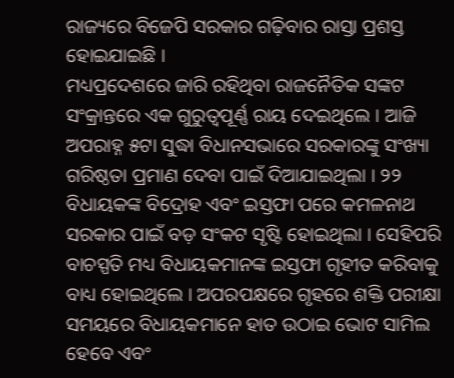ରାଜ୍ୟରେ ବିଜେପି ସରକାର ଗଢ଼ିବାର ରାସ୍ତା ପ୍ରଶସ୍ତ ହୋଇଯାଇଛି ।
ମଧ୍ୟପ୍ରଦେଶରେ ଜାରି ରହିଥିବା ରାଜନୈତିକ ସଙ୍କଟ ସଂକ୍ରାନ୍ତରେ ଏକ ଗୁରୁତ୍ୱପୂର୍ଣ୍ଣ ରାୟ ଦେଇଥିଲେ । ଆଜି ଅପରାହ୍ନ ୫ଟା ସୁଦ୍ଧା ବିଧାନସଭାରେ ସରକାରଙ୍କୁ ସଂଖ୍ୟା ଗରିଷ୍ଠତା ପ୍ରମାଣ ଦେବା ପାଇଁ ଦିଆଯାଇଥିଲା । ୨୨ ବିଧାୟକଙ୍କ ବିଦ୍ରୋହ ଏବଂ ଇସ୍ତଫା ପରେ କମଳନାଥ ସରକାର ପାଇଁ ବଡ଼ ସଂକଟ ସୃଷ୍ଟି ହୋଇଥିଲା । ସେହିପରି ବାଚସ୍ପତି ମଧ୍ୟ ବିଧାୟକମାନଙ୍କ ଇସ୍ତଫା ଗୃହୀତ କରିବାକୁ ବାଧ୍ୟ ହୋଇଥିଲେ । ଅପରପକ୍ଷରେ ଗୃହରେ ଶକ୍ତି ପରୀକ୍ଷା ସମୟରେ ବିଧାୟକମାନେ ହାତ ଉଠାଇ ଭୋଟ ସାମିଲ ହେବେ ଏବଂ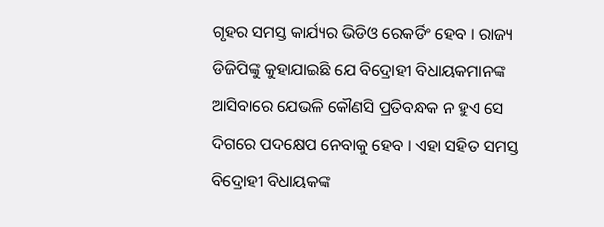ଗୃହର ସମସ୍ତ କାର୍ଯ୍ୟର ଭିଡିଓ ରେକର୍ଡିଂ ହେବ । ରାଜ୍ୟ ଡିଜିପିଙ୍କୁ କୁହାଯାଇଛି ଯେ ବିଦ୍ରୋହୀ ବିଧାୟକମାନଙ୍କ ଆସିବାରେ ଯେଭଳି କୌଣସି ପ୍ରତିବନ୍ଧକ ନ ହୁଏ ସେ ଦିଗରେ ପଦକ୍ଷେପ ନେବାକୁ ହେବ । ଏହା ସହିତ ସମସ୍ତ ବିଦ୍ରୋହୀ ବିଧାୟକଙ୍କ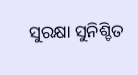ସୁରକ୍ଷା ସୁନିଶ୍ଚିତ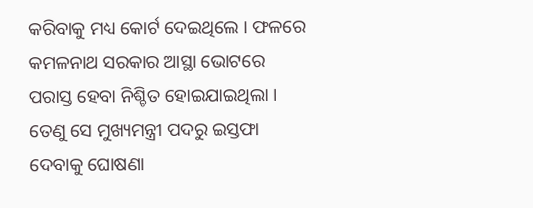କରିବାକୁ ମଧ୍ୟ କୋର୍ଟ ଦେଇଥିଲେ । ଫଳରେ କମଳନାଥ ସରକାର ଆସ୍ଥା ଭୋଟରେ ପରାସ୍ତ ହେବା ନିଶ୍ଚିତ ହୋଇଯାଇଥିଲା । ତେଣୁ ସେ ମୁଖ୍ୟମନ୍ତ୍ରୀ ପଦରୁ ଇସ୍ତଫା ଦେବାକୁ ଘୋଷଣା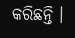କରିଛନ୍ତି ।